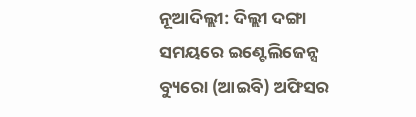ନୂଆଦିଲ୍ଲୀ: ଦିଲ୍ଲୀ ଦଙ୍ଗା ସମୟରେ ଇଣ୍ଟେଲିଜେନ୍ସ ବ୍ୟୁରୋ (ଆଇବି) ଅଫିସର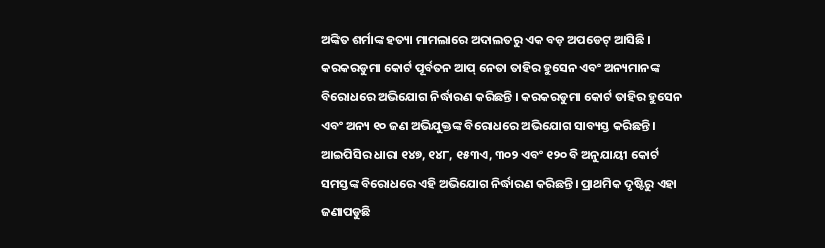ଅଙ୍କିତ ଶର୍ମାଙ୍କ ହତ୍ୟା ମାମଲାରେ ଅଦାଲତରୁ ଏକ ବଡ଼ ଅପଡେଟ୍ ଆସିଛି । କରକରଡୁମା କୋର୍ଟ ପୂର୍ବତନ ଆପ୍ ନେତା ତାହିର ହୁସେନ ଏବଂ ଅନ୍ୟମାନଙ୍କ ବିରୋଧରେ ଅଭିଯୋଗ ନିର୍ଦ୍ଧାରଣ କରିଛନ୍ତି । କରକରଡୁମା କୋର୍ଟ ତାହିର ହୁସେନ ଏବଂ ଅନ୍ୟ ୧୦ ଜଣ ଅଭିଯୁକ୍ତଙ୍କ ବିରୋଧରେ ଅଭିଯୋଗ ସାବ୍ୟସ୍ତ କରିଛନ୍ତି । ଆଇପିସିର ଧାରା ୧୪୭, ୧୪୮, ୧୫୩ଏ, ୩୦୨ ଏବଂ ୧୨୦ ବି ଅନୁଯାୟୀ କୋର୍ଟ ସମସ୍ତଙ୍କ ବିରୋଧରେ ଏହି ଅଭିଯୋଗ ନିର୍ଦ୍ଧାରଣ କରିଛନ୍ତି। ପ୍ରାଥମିକ ଦୃଷ୍ଟିରୁ ଏହା ଜଣାପଡୁଛି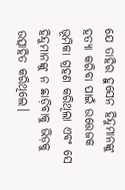ଯେ ତାହିର ହୁସେନ ହିନ୍ଦୁମାନଙ୍କୁ ହତ୍ୟା କରିବା ପାଇଁ ଉତ୍ତେଜକ ଭୂମିକା ଗ୍ରହଣ କରିଥିଲା ଏବଂ ସେ ହିନ୍ଦୁମାନଙ୍କୁ ନ ଛାଡ଼ିବାକୁ ଭିଡ଼କୁ ଉତ୍ସାହିତ କରିଥିଲେ।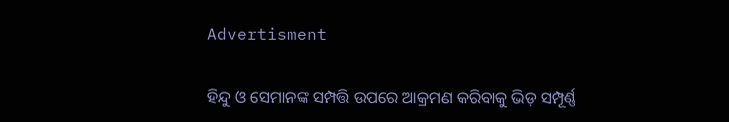Advertisment

ହିନ୍ଦୁ ଓ ସେମାନଙ୍କ ସମ୍ପତ୍ତି ଉପରେ ଆକ୍ରମଣ କରିବାକୁ ଭିଡ଼ ସମ୍ପୂର୍ଣ୍ଣ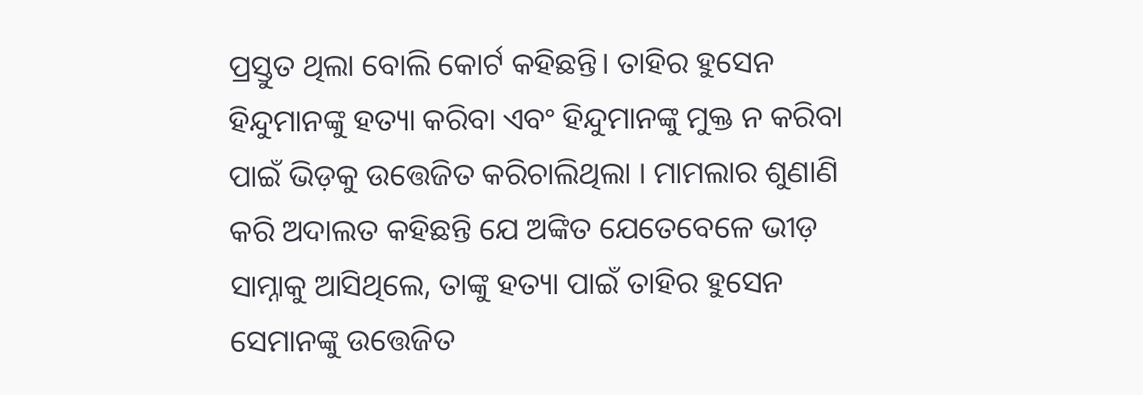ପ୍ରସ୍ତୁତ ଥିଲା ବୋଲି କୋର୍ଟ କହିଛନ୍ତି। ତାହିର ହୁସେନ ହିନ୍ଦୁମାନଙ୍କୁ ହତ୍ୟା କରିବା ଏବଂ ହିନ୍ଦୁମାନଙ୍କୁ ମୁକ୍ତ ନ କରିବା ପାଇଁ ଭିଡ଼କୁ ଉତ୍ତେଜିତ କରିଚାଲିଥିଲା । ମାମଲାର ଶୁଣାଣି କରି ଅଦାଲତ କହିଛନ୍ତି ଯେ ଅଙ୍କିତ ଯେତେବେଳେ ଭୀଡ଼ ସାମ୍ନାକୁ ଆସିଥିଲେ, ତାଙ୍କୁ ହତ୍ୟା ପାଇଁ ତାହିର ହୁସେନ ସେମାନଙ୍କୁ ଉତ୍ତେଜିତ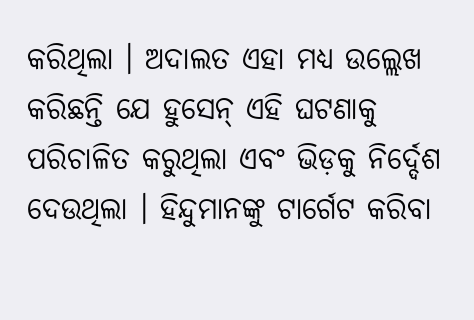କରିଥିଲା । ଅଦାଲତ ଏହା ମଧ୍ୟ ଉଲ୍ଲେଖ କରିଛନ୍ତି ଯେ ହୁସେନ୍ ଏହି ଘଟଣାକୁ ପରିଚାଳିତ କରୁଥିଲା ଏବଂ ଭିଡ଼କୁ ନିର୍ଦ୍ଦେଶ ଦେଉଥିଲା । ହିନ୍ଦୁମାନଙ୍କୁ ଟାର୍ଗେଟ କରିବା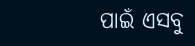ପାଇଁ ଏସବୁ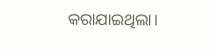କରାଯାଇଥିଲା।